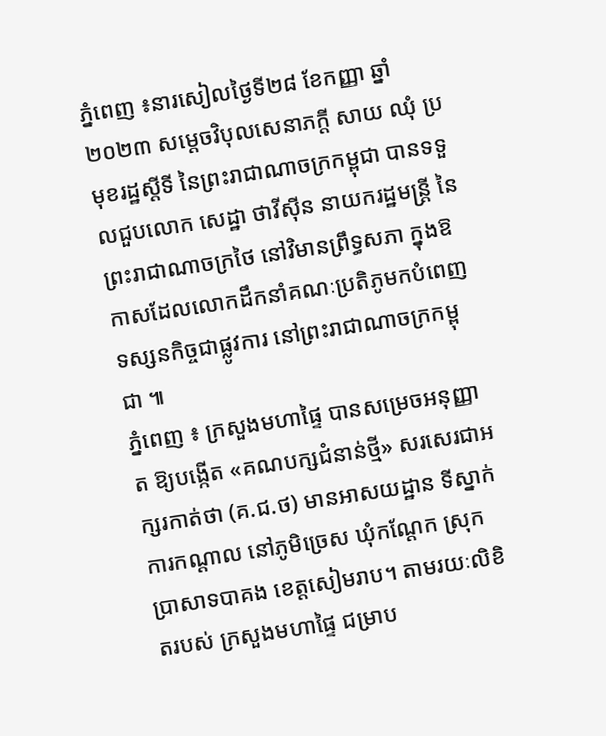ភ្នំពេញ ៖នារសៀលថ្ងៃទី២៨ ខែកញ្ញា ឆ្នាំ២០២៣ សម្តេចវិបុលសេនាភក្តី សាយ ឈុំ ប្រមុខរដ្ឋស្តីទី នៃព្រះរាជាណាចក្រកម្ពុជា បានទទួលជួបលោក សេដ្ឋា ថាវីស៊ីន នាយករដ្ឋមន្រ្តី នៃព្រះរាជាណាចក្រថៃ នៅវិមានព្រឹទ្ធសភា ក្នុងឱកាសដែលលោកដឹកនាំគណៈប្រតិភូមកបំពេញទស្សនកិច្ចជាផ្លូវការ នៅព្រះរាជាណាចក្រកម្ពុជា ៕
ភ្នំពេញ ៖ ក្រសួងមហាផ្ទៃ បានសម្រេចអនុញ្ញាត ឱ្យបង្កើត «គណបក្សជំនាន់ថ្មី» សរសេរជាអក្សរកាត់ថា (គ.ជ.ថ) មានអាសយដ្ឋាន ទីស្នាក់ការកណ្តាល នៅភូមិច្រេស ឃុំកណ្តែក ស្រុកប្រាសាទបាគង ខេត្តសៀមរាប។ តាមរយៈលិខិតរបស់ ក្រសួងមហាផ្ទៃ ជម្រាប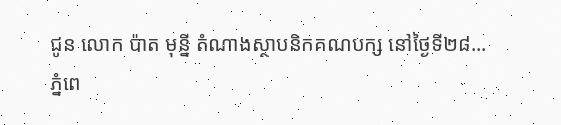ជូន លោក ប៉ាត មុនី្ន តំណាងស្ថាបនិកគណបក្ស នៅថ្ងៃទី២៨...
ភ្នំពេ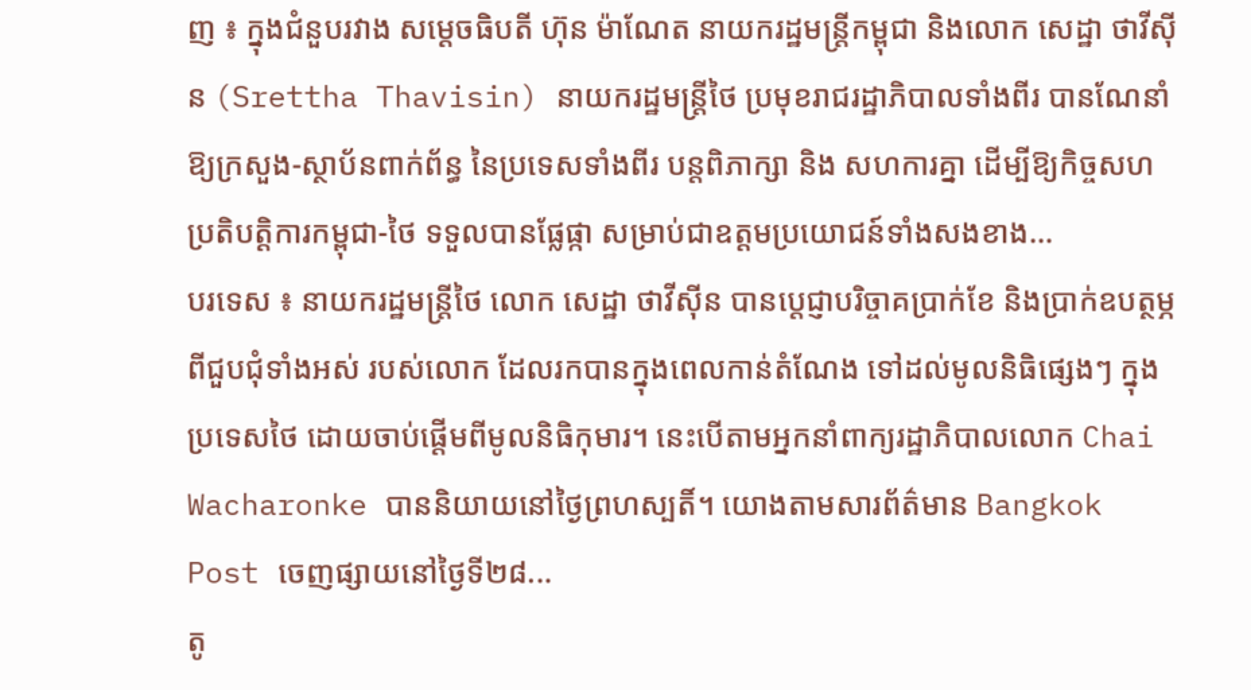ញ ៖ ក្នុងជំនួបរវាង សម្តេចធិបតី ហ៊ុន ម៉ាណែត នាយករដ្ឋមន្រ្តីកម្ពុជា និងលោក សេដ្ឋា ថាវីស៊ីន (Srettha Thavisin) នាយករដ្ឋមន្រ្តីថៃ ប្រមុខរាជរដ្ឋាភិបាលទាំងពីរ បានណែនាំឱ្យក្រសួង-ស្ថាប័នពាក់ព័ន្ធ នៃប្រទេសទាំងពីរ បន្តពិភាក្សា និង សហការគ្នា ដើម្បីឱ្យកិច្ចសហប្រតិបត្តិការកម្ពុជា-ថៃ ទទួលបានផ្លែផ្កា សម្រាប់ជាឧត្តមប្រយោជន៍ទាំងសងខាង...
បរទេស ៖ នាយករដ្ឋមន្ត្រីថៃ លោក សេដ្ឋា ថាវីស៊ីន បានប្តេជ្ញាបរិច្ចាគប្រាក់ខែ និងប្រាក់ឧបត្ថម្ភ ពីជួបជុំទាំងអស់ របស់លោក ដែលរកបានក្នុងពេលកាន់តំណែង ទៅដល់មូលនិធិផ្សេងៗ ក្នុងប្រទេសថៃ ដោយចាប់ផ្តើមពីមូលនិធិកុមារ។ នេះបើតាមអ្នកនាំពាក្យរដ្ឋាភិបាលលោក Chai Wacharonke បាននិយាយនៅថ្ងៃព្រហស្បតិ៍។ យោងតាមសារព័ត៌មាន Bangkok Post ចេញផ្សាយនៅថ្ងៃទី២៨...
តូ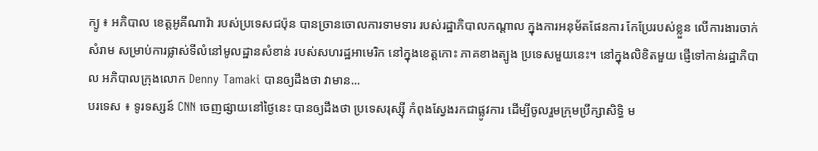ក្យូ ៖ អភិបាល ខេត្តអូគីណាវ៉ា របស់ប្រទេសជប៉ុន បានច្រានចោលការទាមទារ របស់រដ្ឋាភិបាលកណ្តាល ក្នុងការអនុម័តផែនការ កែប្រែរបស់ខ្លួន លើការងារចាក់សំរាម សម្រាប់ការផ្លាស់ទីលំនៅមូលដ្ឋានសំខាន់ របស់សហរដ្ឋអាមេរិក នៅក្នុងខេត្តកោះ ភាគខាងត្បូង ប្រទេសមួយនេះ។ នៅក្នុងលិខិតមួយ ផ្ញើទៅកាន់រដ្ឋាភិបាល អភិបាលក្រុងលោក Denny Tamaki បានឲ្យដឹងថា វាមាន...
បរទេស ៖ ទូរទស្សន៍ CNN ចេញផ្សាយនៅថ្ងៃនេះ បានឲ្យដឹងថា ប្រទេសរុស្ស៊ី កំពុងស្វែងរកជាផ្លូវការ ដើម្បីចូលរួមក្រុមប្រឹក្សាសិទ្ធិ ម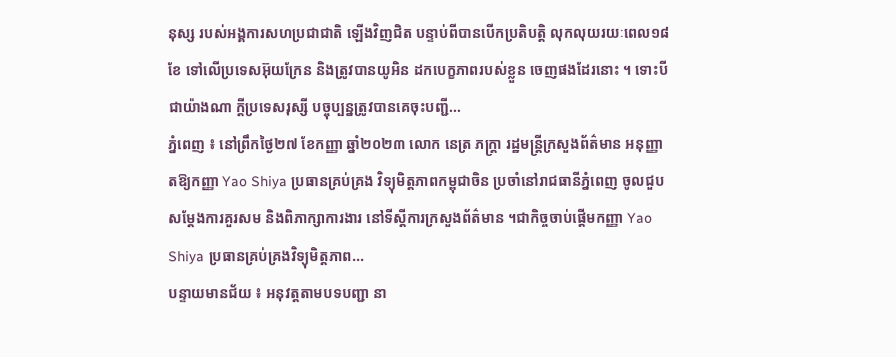នុស្ស របស់អង្គការសហប្រជាជាតិ ឡើងវិញជិត បន្ទាប់ពីបានបើកប្រតិបត្តិ លុកលុយរយៈពេល១៨ខែ ទៅលើប្រទេសអ៊ុយក្រែន និងត្រូវបានយូអិន ដកបេក្ខភាពរបស់ខ្លួន ចេញផងដែរនោះ ។ ទោះបីជាយ៉ាងណា ក្តីប្រទេសរុស្សី បច្ចុប្បន្នត្រូវបានគេចុះបញ្ជី...
ភ្នំពេញ ៖ នៅព្រឹកថ្ងៃ២៧ ខែកញ្ញា ឆ្នាំ២០២៣ លោក នេត្រ ភក្រ្តា រដ្ឋមន្រ្តីក្រសួងព័ត៌មាន អនុញ្ញាតឱ្យកញ្ញា Yao Shiya ប្រធានគ្រប់គ្រង វិទ្យុមិត្តភាពកម្ពុជាចិន ប្រចាំនៅរាជធានីភ្នំពេញ ចូលជួបសម្តែងការគួរសម និងពិភាក្សាការងារ នៅទីស្តីការក្រសួងព័ត៌មាន ។ជាកិច្ចចាប់ផ្តើមកញ្ញា Yao Shiya ប្រធានគ្រប់គ្រងវិទ្យុមិត្តភាព...
បន្ទាយមានជ័យ ៖ អនុវត្តតាមបទបញ្ជា នា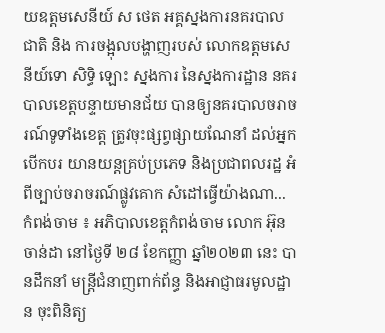យឧត្តមសេនីយ៍ ស ថេត អគ្គស្នងការនគរបាលជាតិ និង ការចង្អុលបង្ហាញរបស់ លោកឧត្តមសេនីយ៍ទោ សិទ្ធិ ឡោះ ស្នងការ នៃស្នងការដ្ឋាន នគរបាលខេត្តបន្ទាយមានជ័យ បានឲ្យនគរបាលចរាចរណ៍ទូទាំងខេត្ត ត្រូវចុះផ្សព្វផ្សាយណែនាំ ដល់អ្នកបើកបរ យានយន្តគ្រប់ប្រភេទ និងប្រជាពលរដ្ឋ អំពីច្បាប់ចរាចរណ៍ផ្លូវគោក សំដៅធ្វើយ៉ាងណា...
កំពង់ចាម ៖ អភិបាលខេត្តកំពង់ចាម លោក អ៊ុន ចាន់ដា នៅថ្ងៃទី ២៨ ខែកញ្ញា ឆ្នាំ២០២៣ នេះ បានដឹកនាំ មន្ត្រីជំនាញពាក់ព័ន្ធ និងអាជ្ញាធរមូលដ្ឋាន ចុះពិនិត្យ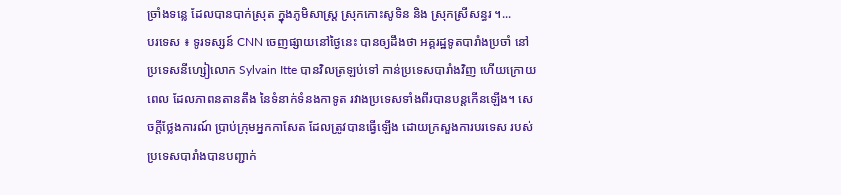ច្រាំងទន្លេ ដែលបានបាក់ស្រុត ក្នុងភូមិសាស្ត្រ ស្រុកកោះសូទិន និង ស្រុកស្រីសន្ធរ ។...
បរទេស ៖ ទូរទស្សន៍ CNN ចេញផ្សាយនៅថ្ងៃនេះ បានឲ្យដឹងថា អគ្គរដ្ឋទូតបារាំងប្រចាំ នៅប្រទេសនីហ្សៀលោក Sylvain Itte បានវិលត្រឡប់ទៅ កាន់ប្រទេសបារាំងវិញ ហើយក្រោយពេល ដែលភាពនតានតឹង នៃទំនាក់ទំនងកាទូត រវាងប្រទេសទាំងពីរបានបន្តកើនឡើង។ សេចក្តីថ្លែងការណ៍ ប្រាប់ក្រុមអ្នកកាសែត ដែលត្រូវបានធ្វើឡើង ដោយក្រសួងការបរទេស របស់ប្រទេសបារាំងបានបញ្ជាក់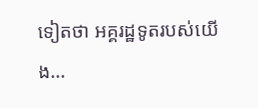ទៀតថា អគ្គរដ្ឋទូតរបស់យើង...